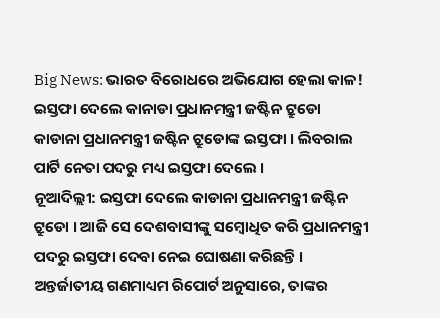Big News: ଭାରତ ବିରୋଧରେ ଅଭିଯୋଗ ହେଲା କାଳ! ଇସ୍ତଫା ଦେଲେ କାନାଡା ପ୍ରଧାନମନ୍ତ୍ରୀ ଜଷ୍ଟିନ ଟ୍ରୁଡୋ
କାଡାନା ପ୍ରଧାନମନ୍ତ୍ରୀ ଜଷ୍ଟିନ ଟ୍ରୁଡୋଙ୍କ ଇସ୍ତଫା । ଲିବରାଲ ପାର୍ଟି ନେତା ପଦରୁ ମଧ୍ୟ ଇସ୍ତଫା ଦେଲେ ।
ନୂଆଦିଲ୍ଲୀ: ଇସ୍ତଫା ଦେଲେ କାଡାନା ପ୍ରଧାନମନ୍ତ୍ରୀ ଜଷ୍ଟିନ ଟ୍ରୁଡୋ । ଆଜି ସେ ଦେଶବାସୀଙ୍କୁ ସମ୍ବୋଧିତ କରି ପ୍ରଧାନମନ୍ତ୍ରୀ ପଦରୁ ଇସ୍ତଫା ଦେବା ନେଇ ଘୋଷଣା କରିଛନ୍ତି ।
ଅନ୍ତର୍ଜାତୀୟ ଗଣମାଧ୍ୟମ ରିପୋର୍ଟ ଅନୁସାରେ, ତାଙ୍କର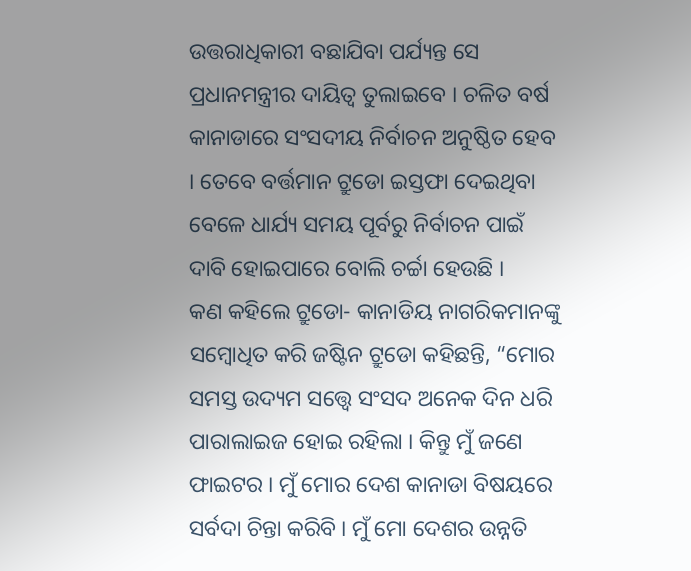ଉତ୍ତରାଧିକାରୀ ବଛାଯିବା ପର୍ଯ୍ୟନ୍ତ ସେ ପ୍ରଧାନମନ୍ତ୍ରୀର ଦାୟିତ୍ବ ତୁଲାଇବେ । ଚଳିତ ବର୍ଷ କାନାଡାରେ ସଂସଦୀୟ ନିର୍ବାଚନ ଅନୁଷ୍ଠିତ ହେବ । ତେବେ ବର୍ତ୍ତମାନ ଟ୍ରୁଡୋ ଇସ୍ତଫା ଦେଇଥିବା ବେଳେ ଧାର୍ଯ୍ୟ ସମୟ ପୂର୍ବରୁ ନିର୍ବାଚନ ପାଇଁ ଦାବି ହୋଇପାରେ ବୋଲି ଚର୍ଚ୍ଚା ହେଉଛି ।
କଣ କହିଲେ ଟ୍ରୁଡୋ- କାନାଡିୟ ନାଗରିକମାନଙ୍କୁ ସମ୍ବୋଧିତ କରି ଜଷ୍ଟିନ ଟ୍ରୁଡୋ କହିଛନ୍ତି, “ମୋର ସମସ୍ତ ଉଦ୍ୟମ ସତ୍ତ୍ବେ ସଂସଦ ଅନେକ ଦିନ ଧରି ପାରାଲାଇଜ ହୋଇ ରହିଲା । କିନ୍ତୁ ମୁଁ ଜଣେ ଫାଇଟର । ମୁଁ ମୋର ଦେଶ କାନାଡା ବିଷୟରେ ସର୍ବଦା ଚିନ୍ତା କରିବି । ମୁଁ ମୋ ଦେଶର ଉନ୍ନତି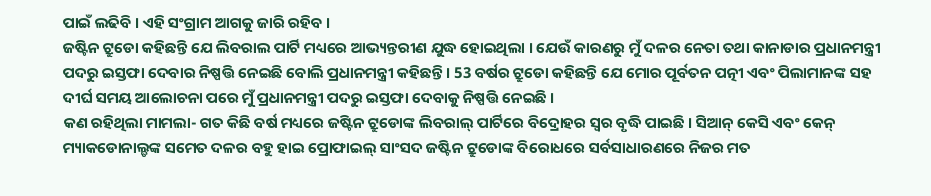ପାଇଁ ଲଢିବି । ଏହି ସଂଗ୍ରାମ ଆଗକୁ ଜାରି ରହିବ ।
ଜଷ୍ଟିନ ଟ୍ରୁଡୋ କହିଛନ୍ତି ଯେ ଲିବରାଲ ପାର୍ଟି ମଧ୍ୟରେ ଆଭ୍ୟନ୍ତରୀଣ ଯୁଦ୍ଧ ହୋଇଥିଲା । ଯେଉଁ କାରଣରୁ ମୁଁ ଦଳର ନେତା ତଥା କାନାଡାର ପ୍ରଧାନମନ୍ତ୍ରୀ ପଦରୁ ଇସ୍ତଫା ଦେବାର ନିଷ୍ପତ୍ତି ନେଇଛି ବୋଲି ପ୍ରଧାନମନ୍ତ୍ରୀ କହିଛନ୍ତି । 53 ବର୍ଷର ଟ୍ରୁଡୋ କହିଛନ୍ତି ଯେ ମୋର ପୂର୍ବତନ ପତ୍ନୀ ଏବଂ ପିଲାମାନଙ୍କ ସହ ଦୀର୍ଘ ସମୟ ଆଲୋଚନା ପରେ ମୁଁ ପ୍ରଧାନମନ୍ତ୍ରୀ ପଦରୁ ଇସ୍ତଫା ଦେବାକୁ ନିଷ୍ପତ୍ତି ନେଇଛି ।
କଣ ରହିଥିଲା ମାମଲା- ଗତ କିଛି ବର୍ଷ ମଧ୍ୟରେ ଜଷ୍ଟିନ ଟ୍ରୁଡୋଙ୍କ ଲିବରାଲ୍ ପାର୍ଟିରେ ବିଦ୍ରୋହର ସ୍ୱର ବୃଦ୍ଧି ପାଇଛି । ସିଆନ୍ କେସି ଏବଂ କେନ୍ ମ୍ୟାକଡୋନାଲ୍ଡଙ୍କ ସମେତ ଦଳର ବହୁ ହାଇ ପ୍ରୋଫାଇଲ୍ ସାଂସଦ ଜଷ୍ଟିନ ଟ୍ରୁଡୋଙ୍କ ବିରୋଧରେ ସର୍ବସାଧାରଣରେ ନିଜର ମତ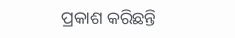ପ୍ରକାଶ କରିଛନ୍ତି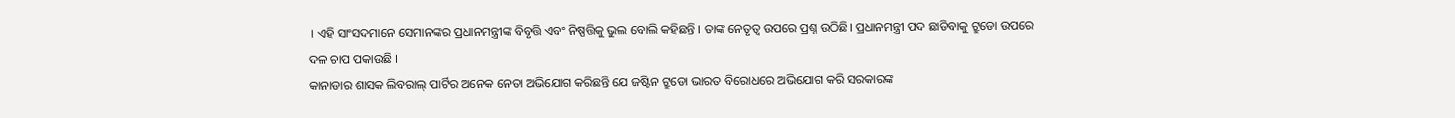। ଏହି ସାଂସଦମାନେ ସେମାନଙ୍କର ପ୍ରଧାନମନ୍ତ୍ରୀଙ୍କ ବିବୃତ୍ତି ଏବଂ ନିଷ୍ପତ୍ତିକୁ ଭୁଲ ବୋଲି କହିଛନ୍ତି । ତାଙ୍କ ନେତୃତ୍ୱ ଉପରେ ପ୍ରଶ୍ନ ଉଠିଛି। ପ୍ରଧାନମନ୍ତ୍ରୀ ପଦ ଛାଡିବାକୁ ଟ୍ରୁଡୋ ଉପରେ ଦଳ ଚାପ ପକାଉଛି ।
କାନାଡାର ଶାସକ ଲିବରାଲ୍ ପାର୍ଟିର ଅନେକ ନେତା ଅଭିଯୋଗ କରିଛନ୍ତି ଯେ ଜଷ୍ଟିନ ଟ୍ରୁଡୋ ଭାରତ ବିରୋଧରେ ଅଭିଯୋଗ କରି ସରକାରଙ୍କ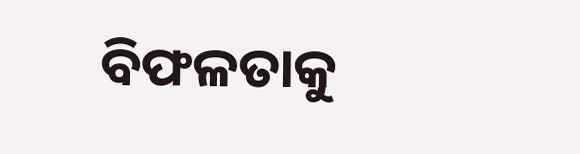ବିଫଳତାକୁ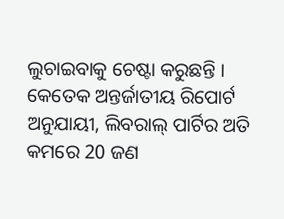ଲୁଚାଇବାକୁ ଚେଷ୍ଟା କରୁଛନ୍ତି । କେତେକ ଅନ୍ତର୍ଜାତୀୟ ରିପୋର୍ଟ ଅନୁଯାୟୀ, ଲିବରାଲ୍ ପାର୍ଟିର ଅତି କମରେ 20 ଜଣ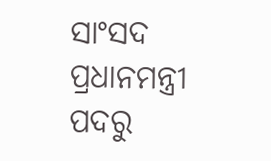ସାଂସଦ ପ୍ରଧାନମନ୍ତ୍ରୀ ପଦରୁ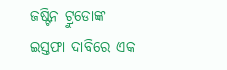ଜଷ୍ଟିନ ଟ୍ରୁଡୋଙ୍କ ଇସ୍ତଫା ଦାବିରେ ଏକ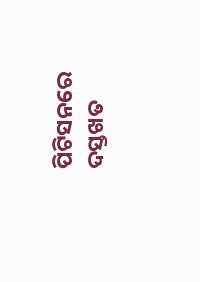ପିଟିସନରେ ଦସ୍ତଖତ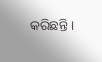କରିଛନ୍ତି ।